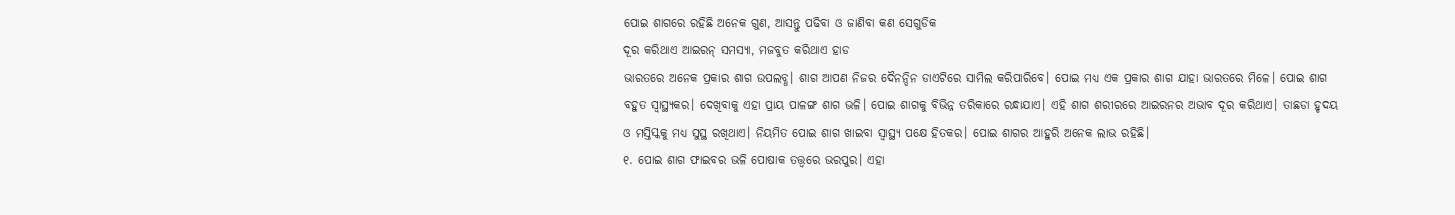ପୋଇ ଶାଗରେ ରହିଛି ଅନେକ ଗୁଣ, ଆସନ୍ତୁ ପଢିବା ଓ ଜାଣିବା କଣ ସେଗୁଡିକ
ଦୂର କରିଥାଏ ଆଇରନ୍ ସମସ୍ୟା, ମଜବୁତ କରିଥାଏ ହାଡ
ଭାରତରେ ଅନେକ ପ୍ରକାର ଶାଗ ଉପଲବ୍ଧ। ଶାଗ ଆପଣ ନିଜର ଦୈନନ୍ଦିନ ଡାଏଟିରେ ସାମିଲ କରିପାରିବେ। ପୋଇ ମଧ୍ୟ ଏକ ପ୍ରକାର ଶାଗ ଯାହା ଭାରତରେ ମିଳେ। ପୋଇ ଶାଗ ବହୁତ ସ୍ୱାସ୍ଥ୍ୟକର। ଦେଖିବାକୁ ଏହା ପ୍ରାୟ ପାଳଙ୍ଗ ଶାଗ ଭଳି। ପୋଇ ଶାଗକୁ ବିଭିନ୍ନ ତରିକାରେ ରନ୍ଧାଯାଏ। ଏହି ଶାଗ ଶରୀରରେ ଆଇରନର ଅଭାବ ଦୂର କରିଥାଏ। ତାଛଡା ହୃଦୟ ଓ ମସ୍ତିସ୍କକୁ ମଧ୍ୟ ସୁସ୍ଥ ରଖିଥାଏ। ନିୟମିତ ପୋଇ ଶାଗ ଖାଇବା ସ୍ୱାସ୍ଥ୍ୟ ପକ୍ଷେ ହିତକର। ପୋଇ ଶାଗର ଆହୁରି ଅନେକ ଲାଭ ରହିଛି।
୧. ପୋଇ ଶାଗ ଫାଇବର ଭଳି ପୋଷାକ ତତ୍ତ୍ୱରେ ଭରପୁର। ଏହା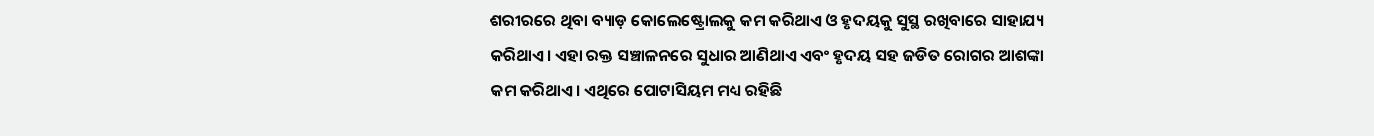ଶରୀରରେ ଥିବା ବ୍ୟାଡ଼ କୋଲେଷ୍ଟ୍ରୋଲକୁ କମ କରିଥାଏ ଓ ହୃଦୟକୁ ସୁସ୍ଥ ରଖିବାରେ ସାହାଯ୍ୟ କରିଥାଏ। ଏହା ରକ୍ତ ସଞ୍ଚାଳନରେ ସୁଧାର ଆଣିଥାଏ ଏବଂ ହୃଦୟ ସହ ଜଡିତ ରୋଗର ଆଶଙ୍କା କମ କରିଥାଏ। ଏଥିରେ ପୋଟାସିୟମ ମଧ୍ୟ ରହିଛି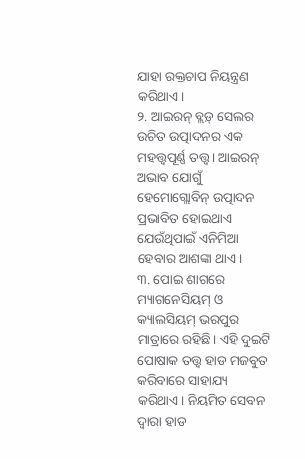ଯାହା ରକ୍ତଚାପ ନିୟନ୍ତ୍ରଣ କରିଥାଏ।
୨. ଆଇରନ୍ ବ୍ଲଡ଼୍ ସେଲର ଉଚିତ ଉତ୍ପାଦନର ଏକ ମହତ୍ତ୍ୱପୂର୍ଣ୍ଣ ତତ୍ତ୍ୱ। ଆଇରନ୍ ଅଭାବ ଯୋଗୁଁ ହେମୋଗ୍ଲୋବିନ୍ ଉତ୍ପାଦନ ପ୍ରଭାବିତ ହୋଇଥାଏ ଯେଉଁଥିପାଇଁ ଏନିମିଆ ହେବାର ଆଶଙ୍କା ଥାଏ।
୩. ପୋଇ ଶାଗରେ ମ୍ୟାଗନେସିୟମ୍ ଓ କ୍ୟାଲସିୟମ୍ ଭରପୁର ମାତ୍ରାରେ ରହିଛି। ଏହି ଦୁଇଟି ପୋଷାକ ତତ୍ତ୍ୱ ହାଡ ମଜବୁତ କରିବାରେ ସାହାଯ୍ୟ କରିଥାଏ। ନିୟମିତ ସେବନ ଦ୍ୱାରା ହାଡ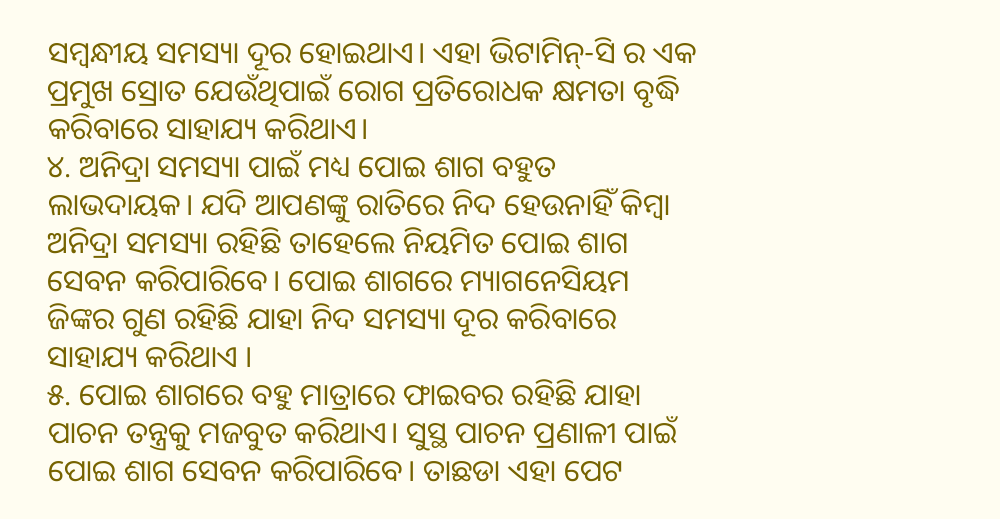ସମ୍ବନ୍ଧୀୟ ସମସ୍ୟା ଦୂର ହୋଇଥାଏ। ଏହା ଭିଟାମିନ୍-ସି ର ଏକ ପ୍ରମୁଖ ସ୍ରୋତ ଯେଉଁଥିପାଇଁ ରୋଗ ପ୍ରତିରୋଧକ କ୍ଷମତା ବୃଦ୍ଧି କରିବାରେ ସାହାଯ୍ୟ କରିଥାଏ।
୪. ଅନିଦ୍ରା ସମସ୍ୟା ପାଇଁ ମଧ୍ୟ ପୋଇ ଶାଗ ବହୁତ ଲାଭଦାୟକ। ଯଦି ଆପଣଙ୍କୁ ରାତିରେ ନିଦ ହେଉନାହିଁ କିମ୍ବା ଅନିଦ୍ରା ସମସ୍ୟା ରହିଛି ତାହେଲେ ନିୟମିତ ପୋଇ ଶାଗ ସେବନ କରିପାରିବେ। ପୋଇ ଶାଗରେ ମ୍ୟାଗନେସିୟମ ଜିଙ୍କର ଗୁଣ ରହିଛି ଯାହା ନିଦ ସମସ୍ୟା ଦୂର କରିବାରେ ସାହାଯ୍ୟ କରିଥାଏ ।
୫. ପୋଇ ଶାଗରେ ବହୁ ମାତ୍ରାରେ ଫାଇବର ରହିଛି ଯାହା ପାଚନ ତନ୍ତ୍ରକୁ ମଜବୁତ କରିଥାଏ। ସୁସ୍ଥ ପାଚନ ପ୍ରଣାଳୀ ପାଇଁ ପୋଇ ଶାଗ ସେବନ କରିପାରିବେ। ତାଛଡା ଏହା ପେଟ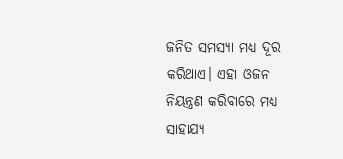ଜନିତ ସମସ୍ୟା ମଧ୍ୟ ଦୂର କରିଥାଏ। ଏହା ଓଜନ ନିୟନ୍ତ୍ରଣ କରିବାରେ ମଧ୍ୟ ସାହାଯ୍ୟ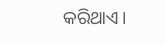କରିଥାଏ।